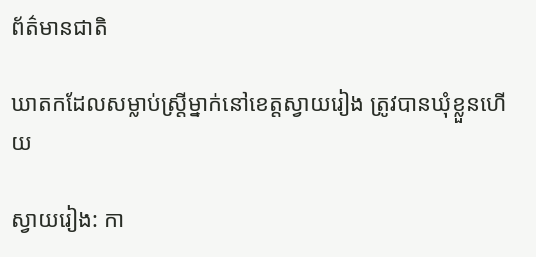ព័ត៌មានជាតិ

ឃាតកដែលសម្លាប់ស្ត្រីម្នាក់នៅខេត្តស្វាយរៀង ត្រូវបានឃុំខ្លួនហើយ

ស្វាយរៀង: កា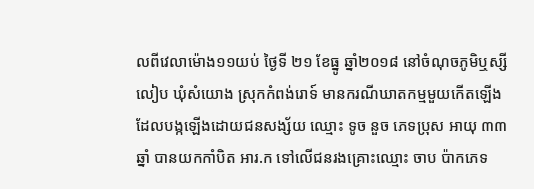លពីវេលាម៉ោង១១យប់ ថ្ងៃទី ២១ ខែធ្នូ ឆ្នាំ២០១៨ នៅចំណុចភូមិឬស្សីលៀប ឃុំសំយោង ស្រុកកំពង់រោទ៍ មានករណីឃាតកម្មមួយកើតឡើង ដែលបង្កឡើងដោយជនសង្ស័យ ឈ្មោះ ទូច នួច ភេទប្រុស អាយុ ៣៣ ឆ្នាំ បានយកកាំបិត អារ.ក ទៅលើជនរងគ្រោះឈ្មោះ ចាប ប៉ាកភេទ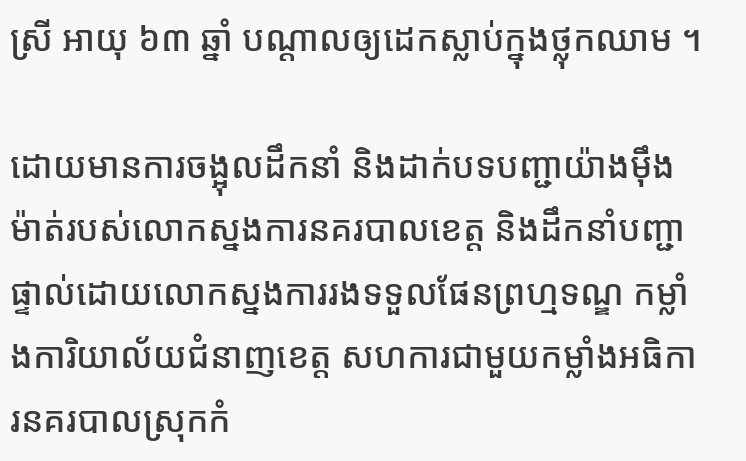ស្រី អាយុ ៦៣ ឆ្នាំ បណ្តាលឲ្យដេកស្លាប់ក្នុងថ្លុកឈាម ។

ដោយមានការចង្អុលដឹកនាំ និងដាក់បទបញ្ជាយ៉ាងម៉ឹងម៉ាត់របស់លោកស្នងការនគរបាលខេត្ត និងដឹកនាំបញ្ជាផ្ទាល់ដោយលោកស្នងការរងទទួលផែនព្រហ្មទណ្ឌ កម្លាំងការិយាល័យជំនាញខេត្ត សហការជាមួយកម្លាំងអធិការនគរបាលស្រុកកំ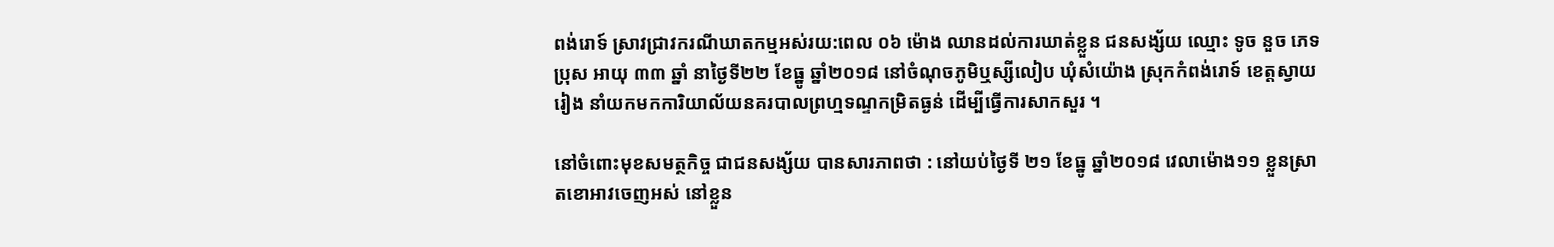ពង់រោទ៍ ស្រាវជ្រាវករណីឃាតកម្មអស់រយ:ពេល ០៦ ម៉ោង ឈានដល់ការឃាត់ខ្លួន ជនសង្ស័យ ឈ្មោះ ទូច នួច ភេទប្រុស អាយុ ៣៣ ឆ្នាំ នាថ្ងៃទី២២ ខែធ្នូ ឆ្នាំ២០១៨ នៅចំណុចភូមិឬស្សីលៀប ឃុំសំយ៉ោង ស្រុកកំពង់រោទ៍ ខេត្តស្វាយរៀង នាំយកមកការិយាល័យនគរបាលព្រហ្មទណ្ទកម្រិតធ្ងន់ ដើម្បីធ្វើការសាកសួរ ។

នៅចំពោះមុខសមត្ថកិច្ច ជាជនសង្ស័យ បានសារភាពថា : នៅយប់ថ្ងៃទី ២១ ខែធ្នូ ឆ្នាំ២០១៨ វេលាម៉ោង១១ ខ្លួនស្រាតខោអាវចេញអស់ នៅខ្លួន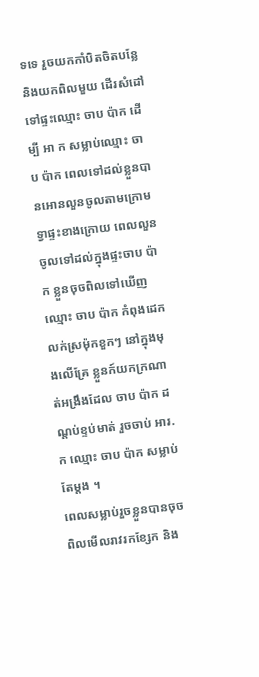ទទេ រួចយកកាំបិតចិតបន្លែ និងយកពិលមួយ ដើរសំដៅទៅផ្ទះឈ្មោះ ចាប ប៉ាក ដើម្បី អា ក សម្លាប់ឈ្មោះ ចាប ប៉ាក ពេលទៅដល់ខ្លួនបានអោនលួនចូលតាមក្រោមទ្វាផ្ទះខាងក្រោយ ពេលលួនចូលទៅដល់ក្នុងផ្ទះចាប ប៉ាក ខ្លួនចុចពិលទៅឃើញឈ្មោះ ចាប ប៉ាក កំពុងដេកលក់ស្រម៉ុកខួកៗ នៅក្នុងមុងលើគ្រែ ខ្លួនក៍យកក្រណាត់អង្រឹងដែល ចាប ប៉ាក ដណ្តប់ខ្ទប់មាត់ រួចចាប់ អារ. ក ឈ្មោះ ចាប ប៉ាក សម្លាប់តែម្តង ។
ពេលសម្លាប់រួចខ្លួនបានចុចពិលមើលរាវរកខ្សែក និង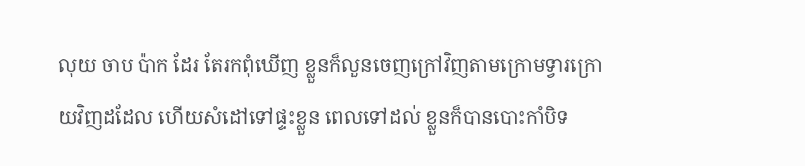លុយ ចាប ប៉ាក ដែរ តែរកពុំឃើញ ខ្លួនក៏លួនចេញក្រៅវិញតាមក្រោមទ្វារក្រោយវិញដដែល ហើយសំដៅទៅផ្ទះខ្លួន ពេលទៅដល់ ខ្លួនក៏បានបោះកាំបិទ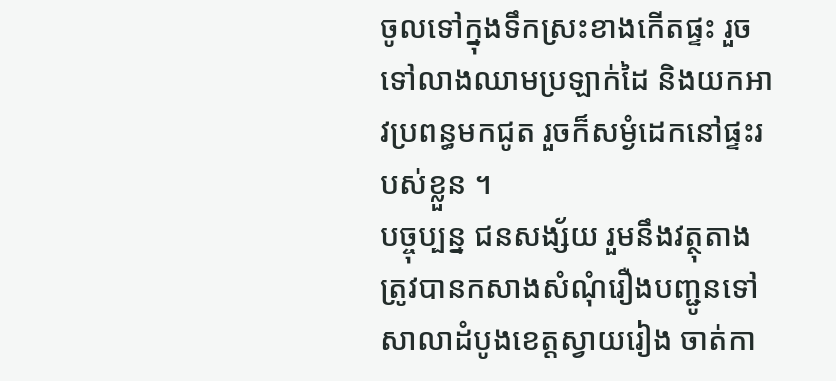ចូលទៅក្នុងទឹកស្រះខាងកើតផ្ទះ រួចទៅលាងឈាមប្រឡាក់ដៃ និងយកអាវប្រពន្ធមកជូត រួចក៏សម្ងំដេកនៅផ្ទះរបស់ខ្លួន ។
បច្ចុប្បន្ន ជនសង្ស័យ រួមនឹងវត្ថុតាង ត្រូវបានកសាងសំណុំរឿងបញ្ជូនទៅសាលាដំបូងខេត្តស្វាយរៀង ចាត់កា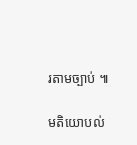រតាមច្បាប់ ៕

មតិយោបល់